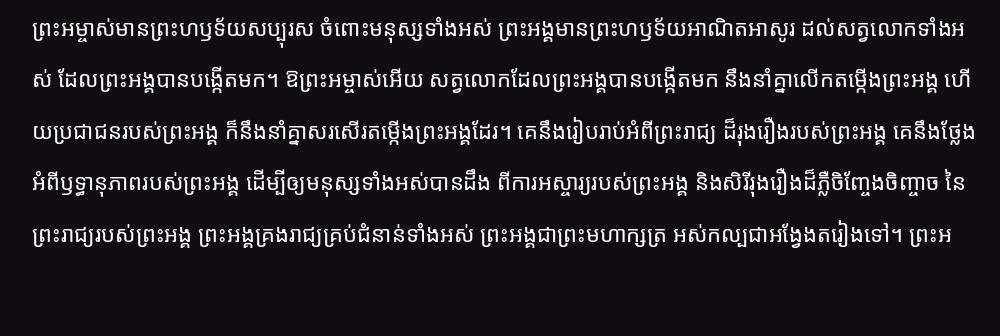ព្រះអម្ចាស់មានព្រះហឫទ័យសប្បុរស ចំពោះមនុស្សទាំងអស់ ព្រះអង្គមានព្រះហឫទ័យអាណិតអាសូរ ដល់សត្វលោកទាំងអស់ ដែលព្រះអង្គបានបង្កើតមក។ ឱព្រះអម្ចាស់អើយ សត្វលោកដែលព្រះអង្គបានបង្កើតមក នឹងនាំគ្នាលើកតម្កើងព្រះអង្គ ហើយប្រជាជនរបស់ព្រះអង្គ ក៏នឹងនាំគ្នាសរសើរតម្កើងព្រះអង្គដែរ។ គេនឹងរៀបរាប់អំពីព្រះរាជ្យ ដ៏រុងរឿងរបស់ព្រះអង្គ គេនឹងថ្លែងអំពីឫទ្ធានុភាពរបស់ព្រះអង្គ ដើម្បីឲ្យមនុស្សទាំងអស់បានដឹង ពីការអស្ចារ្យរបស់ព្រះអង្គ និងសិរីរុងរឿងដ៏ភ្លឺចិញ្ចែងចិញ្ចាច នៃព្រះរាជ្យរបស់ព្រះអង្គ ព្រះអង្គគ្រងរាជ្យគ្រប់ជំនាន់ទាំងអស់ ព្រះអង្គជាព្រះមហាក្សត្រ អស់កល្បជាអង្វែងតរៀងទៅ។ ព្រះអ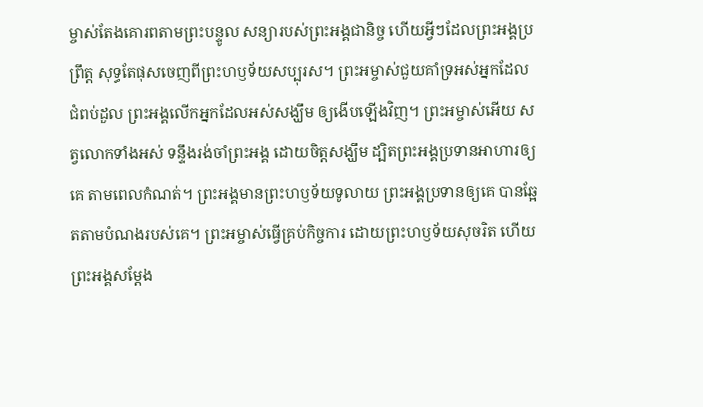ម្ចាស់តែងគោរពតាមព្រះបន្ទូល សន្យារបស់ព្រះអង្គជានិច្ច ហើយអ្វីៗដែលព្រះអង្គប្រព្រឹត្ត សុទ្ធតែផុសចេញពីព្រះហឫទ័យសប្បុរស។ ព្រះអម្ចាស់ជួយគាំទ្រអស់អ្នកដែលជំពប់ដួល ព្រះអង្គលើកអ្នកដែលអស់សង្ឃឹម ឲ្យងើបឡើងវិញ។ ព្រះអម្ចាស់អើយ សត្វលោកទាំងអស់ ទន្ទឹងរង់ចាំព្រះអង្គ ដោយចិត្តសង្ឃឹម ដ្បិតព្រះអង្គប្រទានអាហារឲ្យគេ តាមពេលកំណត់។ ព្រះអង្គមានព្រះហឫទ័យទូលាយ ព្រះអង្គប្រទានឲ្យគេ បានឆ្អែតតាមបំណងរបស់គេ។ ព្រះអម្ចាស់ធ្វើគ្រប់កិច្ចការ ដោយព្រះហឫទ័យសុចរិត ហើយព្រះអង្គសម្តែង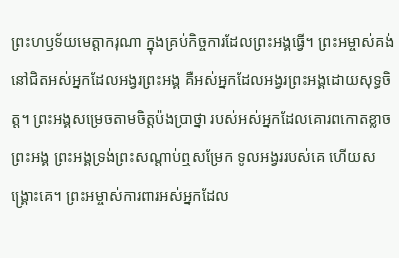ព្រះហឫទ័យមេត្តាករុណា ក្នុងគ្រប់កិច្ចការដែលព្រះអង្គធ្វើ។ ព្រះអម្ចាស់គង់នៅជិតអស់អ្នកដែលអង្វរព្រះអង្គ គឺអស់អ្នកដែលអង្វរព្រះអង្គដោយសុទ្ធចិត្ត។ ព្រះអង្គសម្រេចតាមចិត្តប៉ងប្រាថ្នា របស់អស់អ្នកដែលគោរពកោតខ្លាចព្រះអង្គ ព្រះអង្គទ្រង់ព្រះសណ្ដាប់ឮសម្រែក ទូលអង្វររបស់គេ ហើយសង្គ្រោះគេ។ ព្រះអម្ចាស់ការពារអស់អ្នកដែល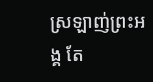ស្រឡាញ់ព្រះអង្គ តែ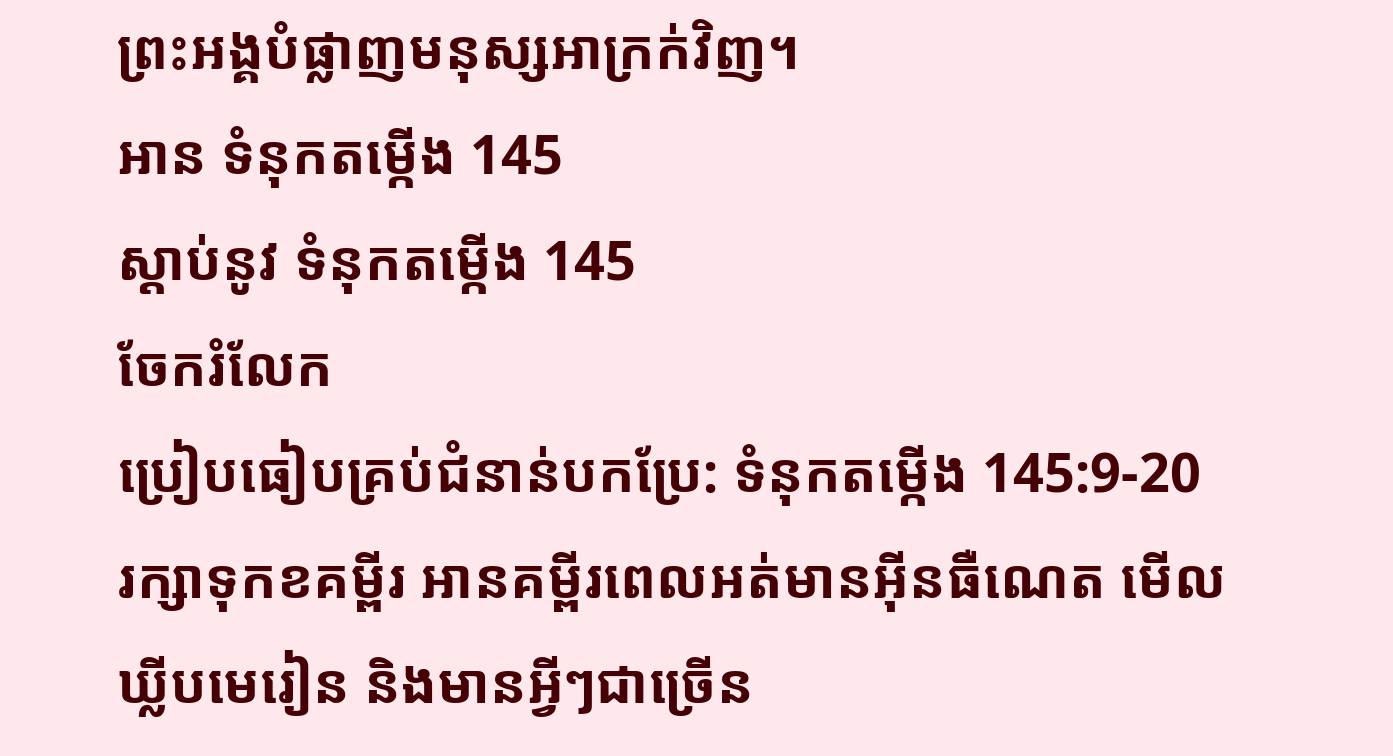ព្រះអង្គបំផ្លាញមនុស្សអាក្រក់វិញ។
អាន ទំនុកតម្កើង 145
ស្ដាប់នូវ ទំនុកតម្កើង 145
ចែករំលែក
ប្រៀបធៀបគ្រប់ជំនាន់បកប្រែ: ទំនុកតម្កើង 145:9-20
រក្សាទុកខគម្ពីរ អានគម្ពីរពេលអត់មានអ៊ីនធឺណេត មើលឃ្លីបមេរៀន និងមានអ្វីៗជាច្រើន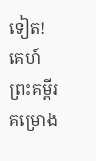ទៀត!
គេហ៍
ព្រះគម្ពីរ
គម្រោង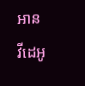អាន
វីដេអូ